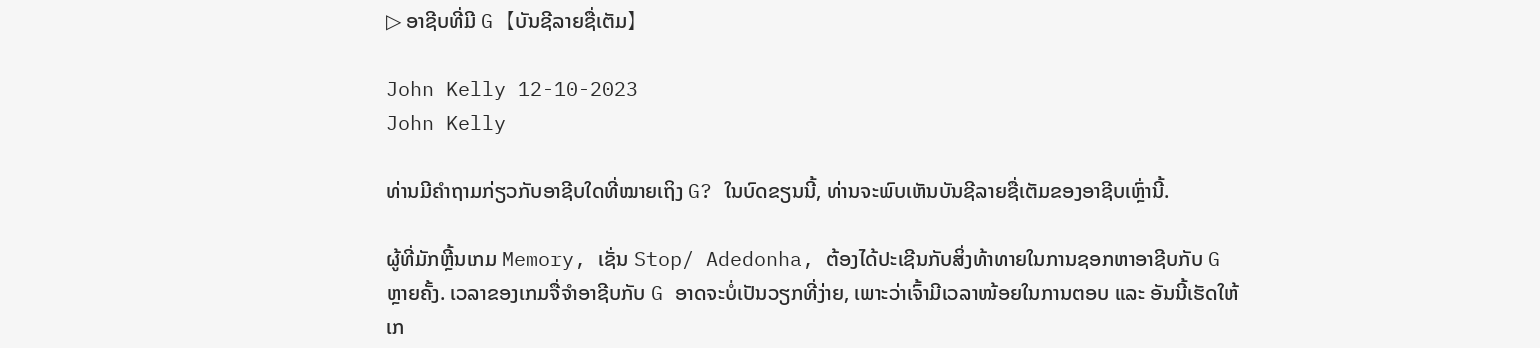▷ ອາຊີບທີ່ມີ G 【ບັນຊີລາຍຊື່ເຕັມ】

John Kelly 12-10-2023
John Kelly

ທ່ານມີຄຳຖາມກ່ຽວກັບອາຊີບໃດທີ່ໝາຍເຖິງ G? ໃນບົດຂຽນນີ້, ທ່ານຈະພົບເຫັນບັນຊີລາຍຊື່ເຕັມຂອງອາຊີບເຫຼົ່ານີ້.

ຜູ້ທີ່ມັກຫຼີ້ນເກມ Memory, ເຊັ່ນ Stop/ Adedonha, ຕ້ອງໄດ້ປະເຊີນກັບສິ່ງທ້າທາຍໃນການຊອກຫາອາຊີບກັບ G ຫຼາຍຄັ້ງ. ເວລາຂອງເກມຈື່ຈໍາອາຊີບກັບ G ອາດຈະບໍ່ເປັນວຽກທີ່ງ່າຍ, ເພາະວ່າເຈົ້າມີເວລາໜ້ອຍໃນການຕອບ ແລະ ອັນນີ້ເຮັດໃຫ້ເກ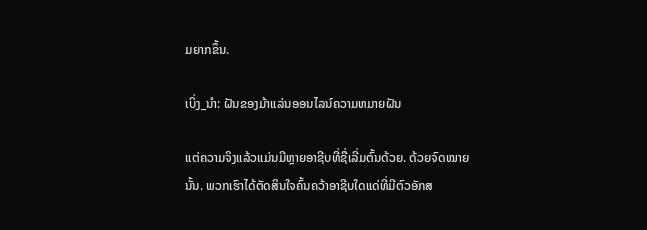ມຍາກຂຶ້ນ.

ເບິ່ງ_ນຳ: ຝັນຂອງມ້າແລ່ນອອນໄລນ໌ຄວາມຫມາຍຝັນ

ແຕ່ຄວາມຈິງແລ້ວແມ່ນມີຫຼາຍອາຊີບທີ່ຊື່ເລີ່ມຕົ້ນດ້ວຍ. ດ້ວຍຈົດໝາຍນັ້ນ. ພວກເຮົາໄດ້ຕັດສິນໃຈຄົ້ນຄວ້າອາຊີບໃດແດ່ທີ່ມີຕົວອັກສ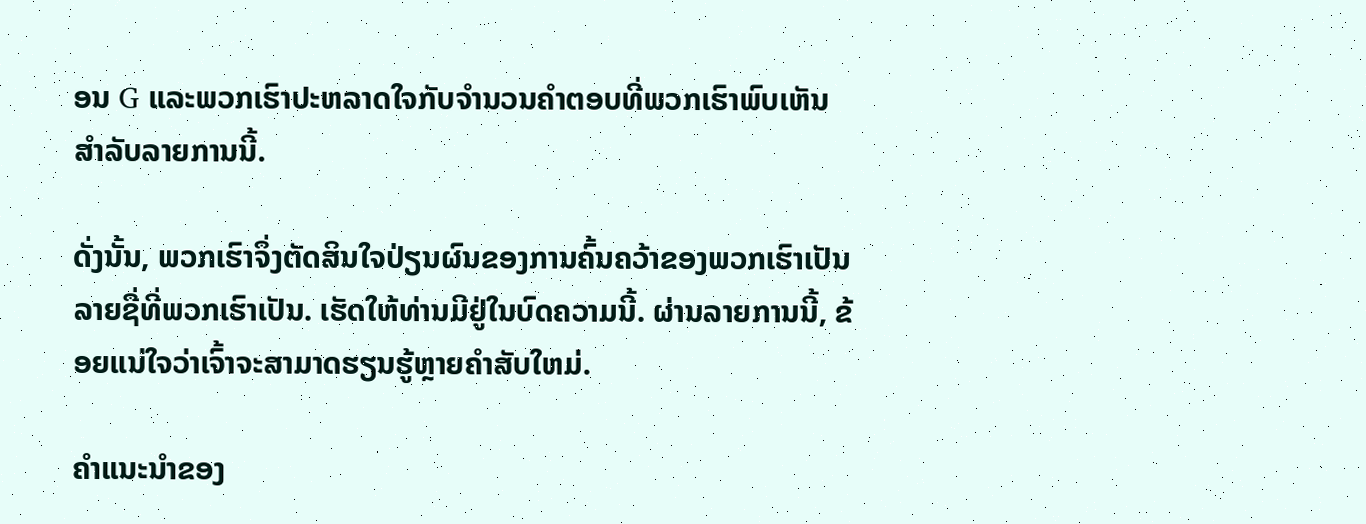ອນ G ແລະພວກເຮົາປະຫລາດໃຈກັບຈຳນວນຄຳຕອບທີ່ພວກເຮົາພົບເຫັນສຳລັບລາຍການນີ້.

ດັ່ງນັ້ນ, ພວກເຮົາຈຶ່ງຕັດສິນໃຈປ່ຽນຜົນຂອງການຄົ້ນຄວ້າຂອງພວກເຮົາເປັນລາຍຊື່ທີ່ພວກເຮົາເປັນ. ເຮັດໃຫ້ທ່ານມີຢູ່ໃນບົດຄວາມນີ້. ຜ່ານລາຍການນີ້, ຂ້ອຍແນ່ໃຈວ່າເຈົ້າຈະສາມາດຮຽນຮູ້ຫຼາຍຄໍາສັບໃຫມ່.

ຄໍາແນະນໍາຂອງ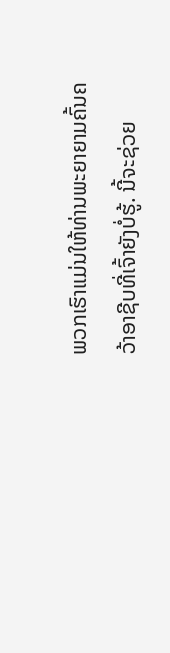ພວກເຮົາແມ່ນໃຫ້ທ່ານພະຍາຍາມຄົ້ນຄວ້າອາຊີບທີ່ເຈົ້າຍັງບໍ່ຮູ້. ນີ້ຈະຊ່ວຍ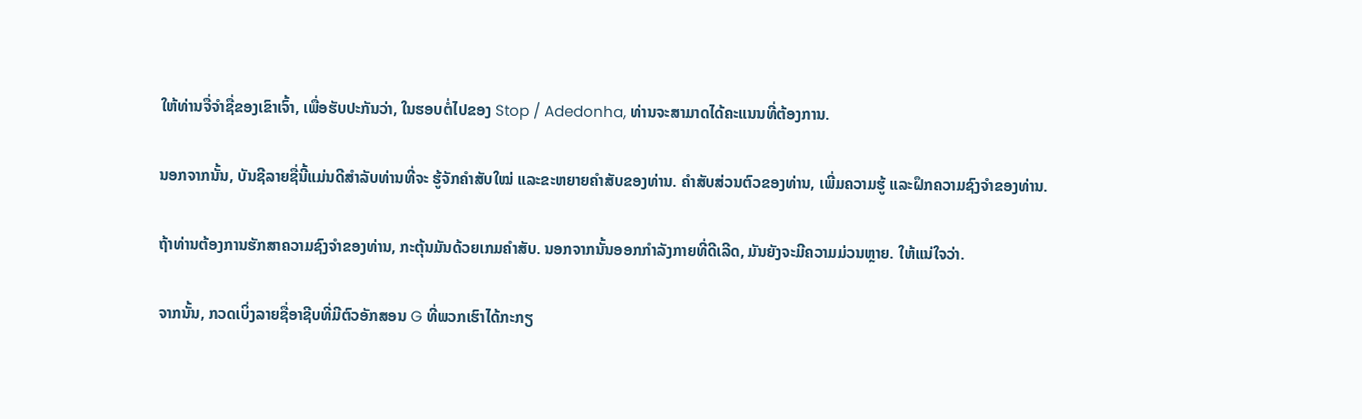ໃຫ້ທ່ານຈື່ຈໍາຊື່ຂອງເຂົາເຈົ້າ, ເພື່ອຮັບປະກັນວ່າ, ໃນຮອບຕໍ່ໄປຂອງ Stop / Adedonha, ທ່ານຈະສາມາດໄດ້ຄະແນນທີ່ຕ້ອງການ.

ນອກຈາກນັ້ນ, ບັນຊີລາຍຊື່ນີ້ແມ່ນດີສໍາລັບທ່ານທີ່ຈະ ຮູ້ຈັກຄຳສັບໃໝ່ ແລະຂະຫຍາຍຄຳສັບຂອງທ່ານ. ຄຳສັບສ່ວນຕົວຂອງທ່ານ, ເພີ່ມຄວາມຮູ້ ແລະຝຶກຄວາມຊົງຈຳຂອງທ່ານ.

ຖ້າທ່ານຕ້ອງການຮັກສາຄວາມຊົງຈຳຂອງທ່ານ, ກະຕຸ້ນມັນດ້ວຍເກມຄຳສັບ. ນອກຈາກນັ້ນອອກກໍາລັງກາຍທີ່ດີເລີດ, ມັນຍັງຈະມີຄວາມມ່ວນຫຼາຍ. ໃຫ້ແນ່ໃຈວ່າ.

ຈາກນັ້ນ, ກວດເບິ່ງລາຍຊື່ອາຊີບທີ່ມີຕົວອັກສອນ G ທີ່ພວກເຮົາໄດ້ກະກຽ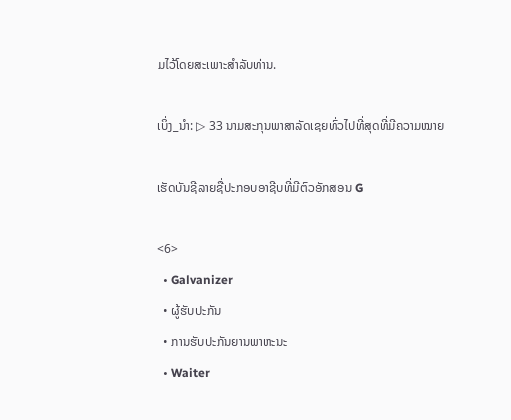ມໄວ້ໂດຍສະເພາະສໍາລັບທ່ານ.

ເບິ່ງ_ນຳ: ▷ 33 ນາມສະກຸນພາສາລັດເຊຍທົ່ວໄປທີ່ສຸດທີ່ມີຄວາມໝາຍ

ເຮັດບັນຊີລາຍຊື່ປະກອບອາຊີບທີ່ມີຕົວອັກສອນ G

<6>
  • Galvanizer
  • ຜູ້ຮັບປະກັນ
  • ການຮັບປະກັນຍານພາຫະນະ
  • Waiter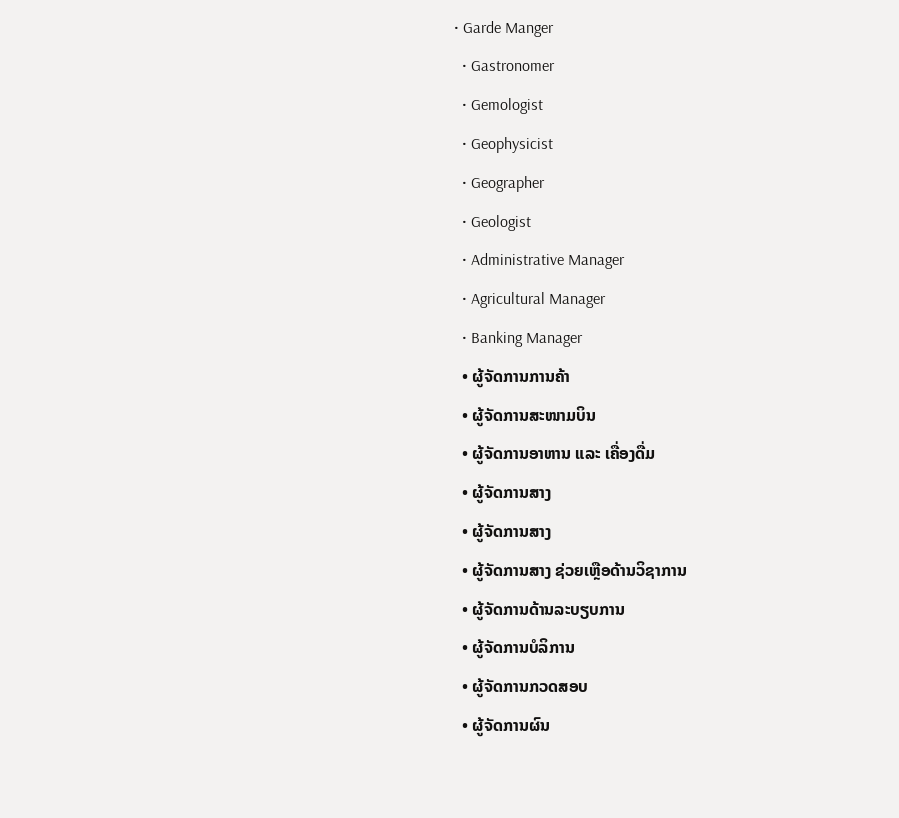• Garde Manger
  • Gastronomer
  • Gemologist
  • Geophysicist
  • Geographer
  • Geologist
  • Administrative Manager
  • Agricultural Manager
  • Banking Manager
  • ຜູ້ຈັດການການຄ້າ
  • ຜູ້ຈັດການສະໜາມບິນ
  • ຜູ້ຈັດການອາຫານ ແລະ ເຄື່ອງດື່ມ
  • ຜູ້ຈັດການສາງ
  • ຜູ້ຈັດການສາງ
  • ຜູ້ຈັດການສາງ ຊ່ວຍເຫຼືອດ້ານວິຊາການ
  • ຜູ້ຈັດການດ້ານລະບຽບການ
  • ຜູ້ຈັດການບໍລິການ
  • ຜູ້ຈັດການກວດສອບ
  • ຜູ້ຈັດການຜົນ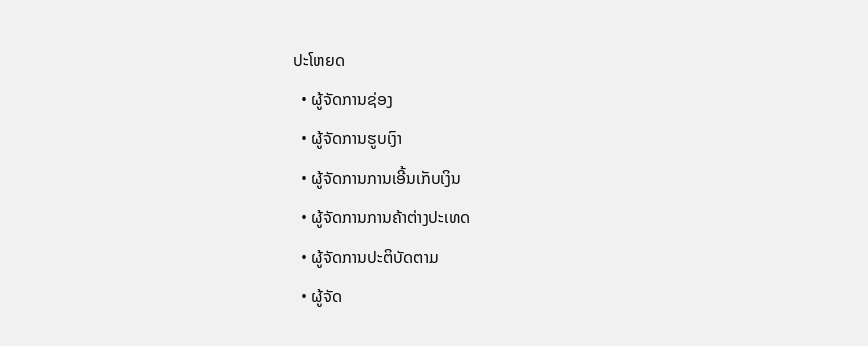ປະໂຫຍດ
  • ຜູ້ຈັດການຊ່ອງ
  • ຜູ້ຈັດການຮູບເງົາ
  • ຜູ້ຈັດການການເອີ້ນເກັບເງິນ
  • ຜູ້ຈັດການການຄ້າຕ່າງປະເທດ
  • ຜູ້ຈັດການປະຕິບັດຕາມ
  • ຜູ້ຈັດ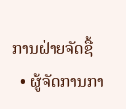ການຝ່າຍຈັດຊື້
  • ຜູ້ຈັດການກາ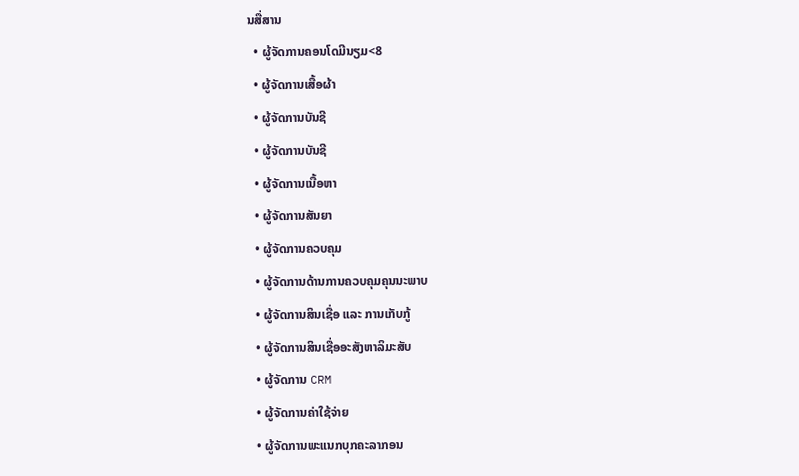ນສື່ສານ
  • ຜູ້ຈັດການຄອນໂດມີນຽມ<8
  • ຜູ້ຈັດການເສື້ອຜ້າ
  • ຜູ້ຈັດການບັນຊີ
  • ຜູ້ຈັດການບັນຊີ
  • ຜູ້ຈັດການເນື້ອຫາ
  • ຜູ້ຈັດການສັນຍາ
  • ຜູ້ຈັດການຄວບຄຸມ
  • ຜູ້ຈັດການດ້ານການຄວບຄຸມຄຸນນະພາບ
  • ຜູ້ຈັດການສິນເຊື່ອ ແລະ ການເກັບກູ້
  • ຜູ້ຈັດການສິນເຊື່ອອະສັງຫາລິມະສັບ
  • ຜູ້ຈັດການ CRM
  • ຜູ້ຈັດການຄ່າໃຊ້ຈ່າຍ
  • ຜູ້ຈັດການພະແນກບຸກຄະລາກອນ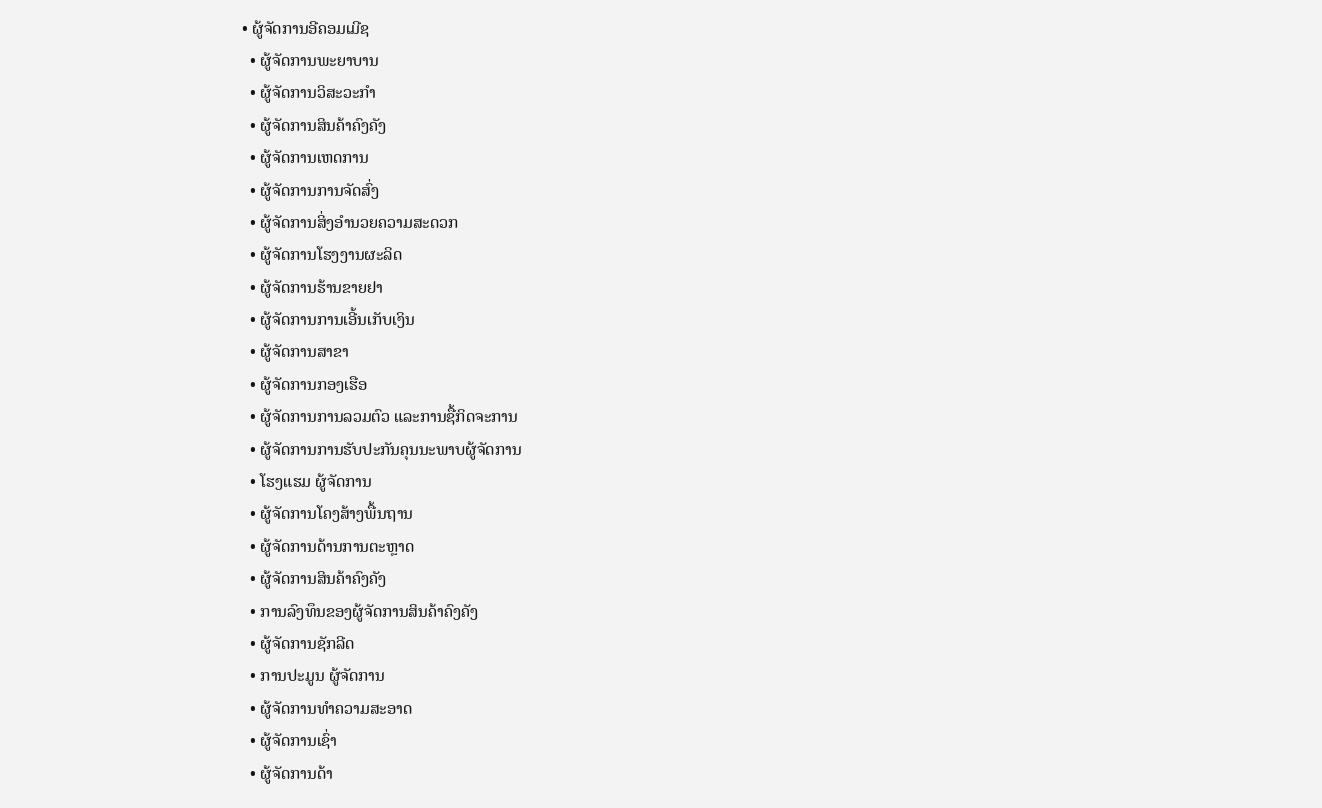• ຜູ້ຈັດການອີຄອມເມີຊ
  • ຜູ້ຈັດການພະຍາບານ
  • ຜູ້ຈັດການວິສະວະກໍາ
  • ຜູ້ຈັດການສິນຄ້າຄົງຄັງ
  • ຜູ້ຈັດການເຫດການ
  • ຜູ້ຈັດການການຈັດສົ່ງ
  • ຜູ້ຈັດການສິ່ງອໍານວຍຄວາມສະດວກ
  • ຜູ້ຈັດການໂຮງງານຜະລິດ
  • ຜູ້ຈັດການຮ້ານຂາຍຢາ
  • ຜູ້ຈັດການການເອີ້ນເກັບເງິນ
  • ຜູ້ຈັດການສາຂາ
  • ຜູ້ຈັດການກອງເຮືອ
  • ຜູ້ຈັດການການລວມຕົວ ແລະການຊື້ກິດຈະການ
  • ຜູ້ຈັດການການຮັບປະກັນຄຸນນະພາບຜູ້ຈັດການ
  • ໂຮງແຮມ ຜູ້ຈັດການ
  • ຜູ້ຈັດການໂຄງສ້າງພື້ນຖານ
  • ຜູ້ຈັດການດ້ານການຕະຫຼາດ
  • ຜູ້ຈັດການສິນຄ້າຄົງຄັງ
  • ການລົງທຶນຂອງຜູ້ຈັດການສິນຄ້າຄົງຄັງ
  • ຜູ້ຈັດການຊັກລີດ
  • ການປະມູນ ຜູ້ຈັດການ
  • ຜູ້ຈັດການທໍາຄວາມສະອາດ
  • ຜູ້ຈັດການເຊົ່າ
  • ຜູ້ຈັດການດ້າ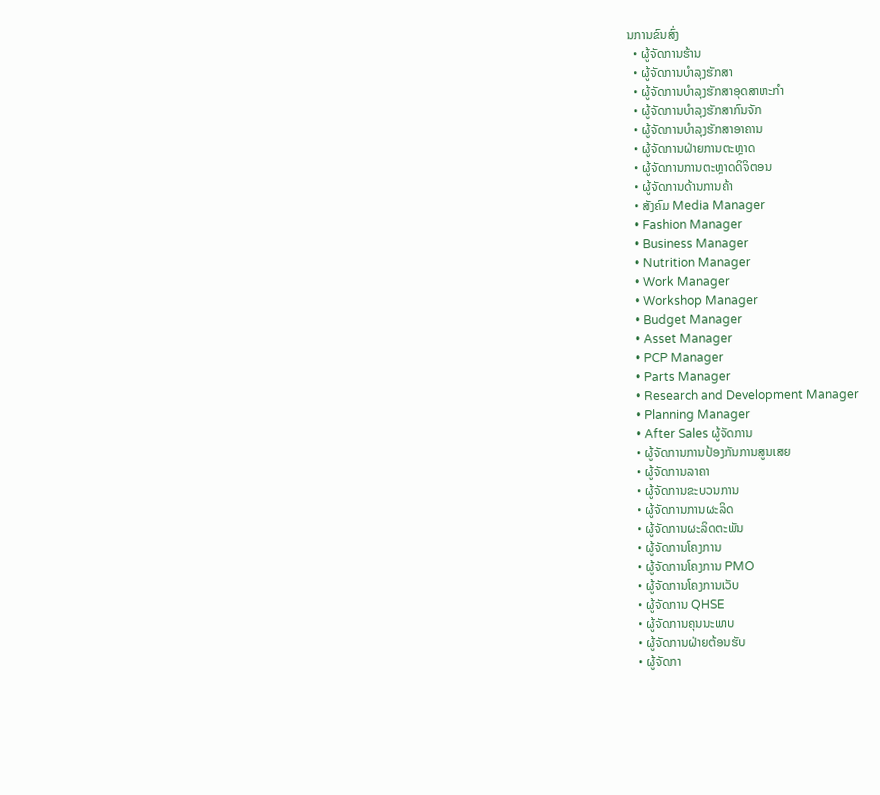ນການຂົນສົ່ງ
  • ຜູ້ຈັດການຮ້ານ
  • ຜູ້ຈັດການບໍາລຸງຮັກສາ
  • ຜູ້ຈັດການບໍາລຸງຮັກສາອຸດສາຫະກໍາ
  • ຜູ້ຈັດການບໍາລຸງຮັກສາກົນຈັກ
  • ຜູ້ຈັດການບໍາລຸງຮັກສາອາຄານ
  • ຜູ້ຈັດການຝ່າຍການຕະຫຼາດ
  • ຜູ້ຈັດການການຕະຫຼາດດິຈິຕອນ
  • ຜູ້ຈັດການດ້ານການຄ້າ
  • ສັງຄົມ Media Manager
  • Fashion Manager
  • Business Manager
  • Nutrition Manager
  • Work Manager
  • Workshop Manager
  • Budget Manager
  • Asset Manager
  • PCP Manager
  • Parts Manager
  • Research and Development Manager
  • Planning Manager
  • After Sales ຜູ້ຈັດການ
  • ຜູ້ຈັດການການປ້ອງກັນການສູນເສຍ
  • ຜູ້ຈັດການລາຄາ
  • ຜູ້ຈັດການຂະບວນການ
  • ຜູ້ຈັດການການຜະລິດ
  • ຜູ້ຈັດການຜະລິດຕະພັນ
  • ຜູ້ຈັດການໂຄງການ
  • ຜູ້ຈັດການໂຄງການ PMO
  • ຜູ້ຈັດການໂຄງການເວັບ
  • ຜູ້ຈັດການ QHSE
  • ຜູ້ຈັດການຄຸນນະພາບ
  • ຜູ້ຈັດການຝ່າຍຕ້ອນຮັບ
  • ຜູ້ຈັດກາ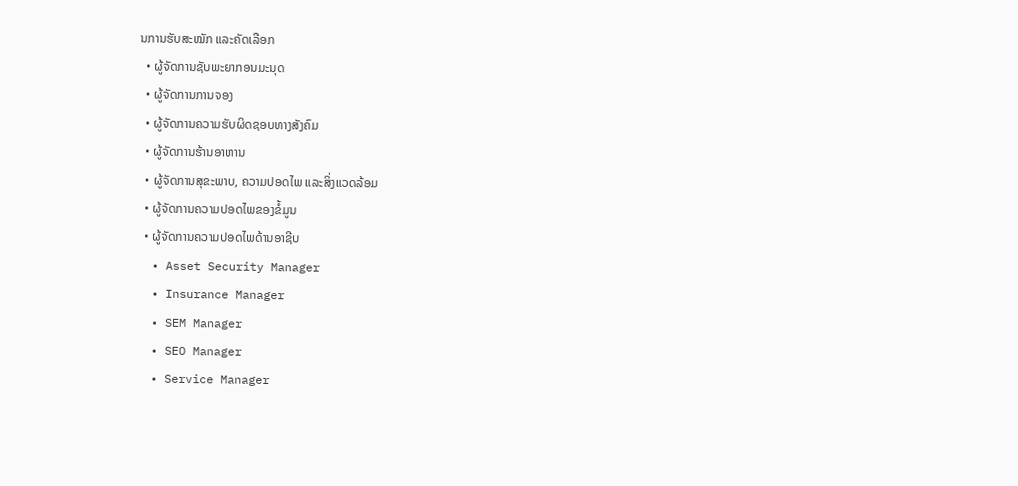ນການຮັບສະໝັກ ແລະຄັດເລືອກ
  • ຜູ້ຈັດການຊັບພະຍາກອນມະນຸດ
  • ຜູ້ຈັດການການຈອງ
  • ຜູ້ຈັດການຄວາມຮັບຜິດຊອບທາງສັງຄົມ
  • ຜູ້ຈັດການຮ້ານອາຫານ
  • ຜູ້ຈັດການສຸຂະພາບ, ຄວາມປອດໄພ ແລະສິ່ງແວດລ້ອມ
  • ຜູ້ຈັດການຄວາມປອດໄພຂອງຂໍ້ມູນ
  • ຜູ້ຈັດການຄວາມປອດໄພດ້ານອາຊີບ
  • Asset Security Manager
  • Insurance Manager
  • SEM Manager
  • SEO Manager
  • Service Manager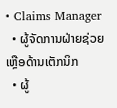• Claims Manager
  • ຜູ້ຈັດການຝ່າຍຊ່ວຍເຫຼືອດ້ານເຕັກນິກ
  • ຜູ້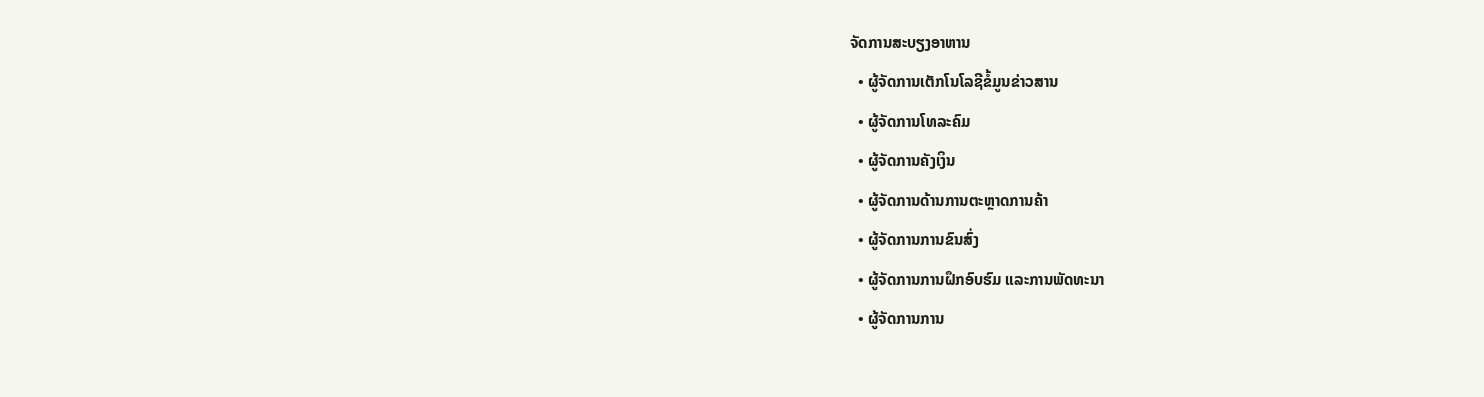ຈັດການສະບຽງອາຫານ
  • ຜູ້ຈັດການເຕັກໂນໂລຊີຂໍ້ມູນຂ່າວສານ
  • ຜູ້ຈັດການໂທລະຄົມ
  • ຜູ້ຈັດການຄັງເງິນ
  • ຜູ້ຈັດການດ້ານການຕະຫຼາດການຄ້າ
  • ຜູ້ຈັດການການຂົນສົ່ງ
  • ຜູ້ຈັດການການຝຶກອົບຮົມ ແລະການພັດທະນາ
  • ຜູ້ຈັດການການ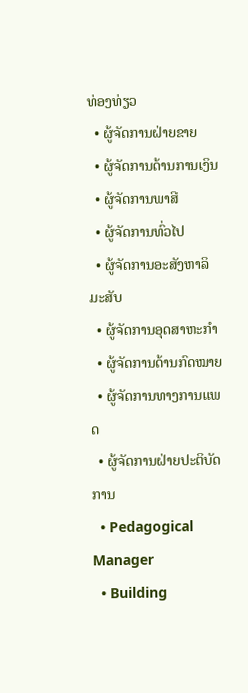ທ່ອງທ່ຽວ
  • ຜູ້ຈັດການຝ່າຍຂາຍ
  • ຜູ້ຈັດການດ້ານການເງິນ
  • ຜູ້ຈັດການພາສີ
  • ຜູ້ຈັດການທົ່ວໄປ
  • ຜູ້ຈັດການອະສັງຫາລິມະສັບ
  • ຜູ້ຈັດການອຸດສາຫະກຳ
  • ຜູ້ຈັດການດ້ານກົດໝາຍ
  • ຜູ້ຈັດການທາງການແພດ
  • ຜູ້ຈັດການຝ່າຍປະຕິບັດການ
  • Pedagogical Manager
  • Building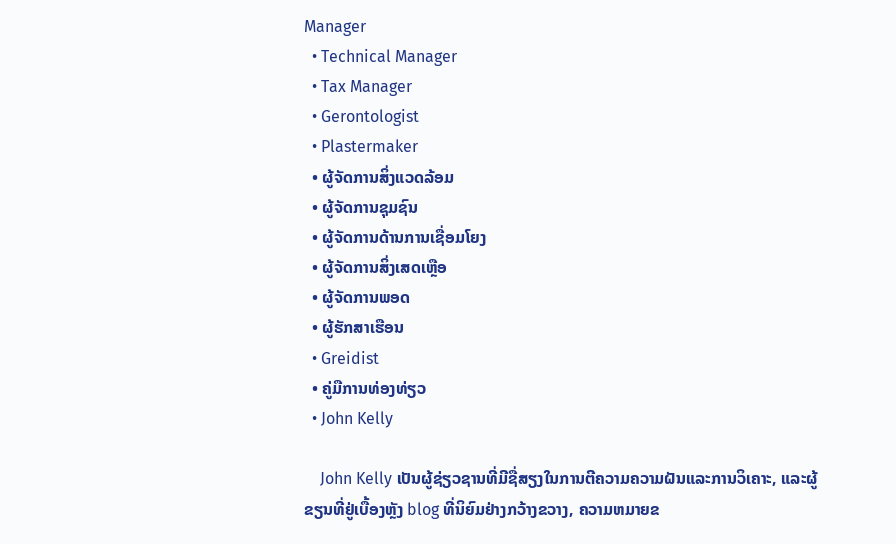Manager
  • Technical Manager
  • Tax Manager
  • Gerontologist
  • Plastermaker
  • ຜູ້ຈັດການສິ່ງແວດລ້ອມ
  • ຜູ້ຈັດການຊຸມຊົນ
  • ຜູ້ຈັດການດ້ານການເຊື່ອມໂຍງ
  • ຜູ້ຈັດການສິ່ງເສດເຫຼືອ
  • ຜູ້ຈັດການພອດ
  • ຜູ້ຮັກສາເຮືອນ
  • Greidist
  • ຄູ່ມືການທ່ອງທ່ຽວ
  • John Kelly

    John Kelly ເປັນຜູ້ຊ່ຽວຊານທີ່ມີຊື່ສຽງໃນການຕີຄວາມຄວາມຝັນແລະການວິເຄາະ, ແລະຜູ້ຂຽນທີ່ຢູ່ເບື້ອງຫຼັງ blog ທີ່ນິຍົມຢ່າງກວ້າງຂວາງ, ຄວາມຫມາຍຂ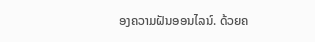ອງຄວາມຝັນອອນໄລນ໌. ດ້ວຍຄ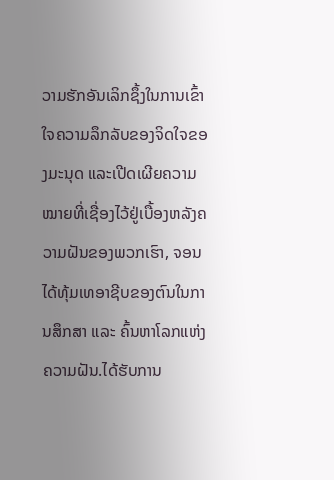ວາມຮັກອັນເລິກຊຶ້ງໃນການເຂົ້າໃຈຄວາມລຶກລັບຂອງຈິດໃຈຂອງມະນຸດ ແລະເປີດເຜີຍຄວາມໝາຍທີ່ເຊື່ອງໄວ້ຢູ່ເບື້ອງຫລັງຄວາມຝັນຂອງພວກເຮົາ, ຈອນໄດ້ທຸ້ມເທອາຊີບຂອງຕົນໃນການສຶກສາ ແລະ ຄົ້ນຫາໂລກແຫ່ງຄວາມຝັນ.ໄດ້ຮັບການ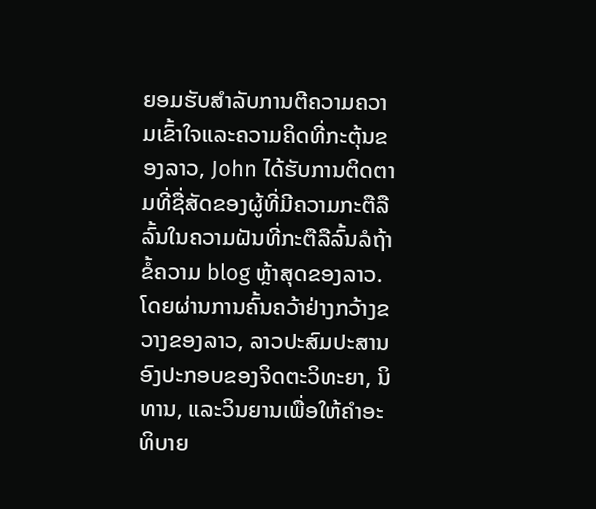ຍອມຮັບສໍາລັບການຕີຄວາມຄວາມເຂົ້າໃຈແລະຄວາມຄິດທີ່ກະຕຸ້ນຂອງລາວ, John ໄດ້ຮັບການຕິດຕາມທີ່ຊື່ສັດຂອງຜູ້ທີ່ມີຄວາມກະຕືລືລົ້ນໃນຄວາມຝັນທີ່ກະຕືລືລົ້ນລໍຖ້າຂໍ້ຄວາມ blog ຫຼ້າສຸດຂອງລາວ. ໂດຍຜ່ານການຄົ້ນຄວ້າຢ່າງກວ້າງຂວາງຂອງລາວ, ລາວປະສົມປະສານອົງປະກອບຂອງຈິດຕະວິທະຍາ, ນິທານ, ແລະວິນຍານເພື່ອໃຫ້ຄໍາອະທິບາຍ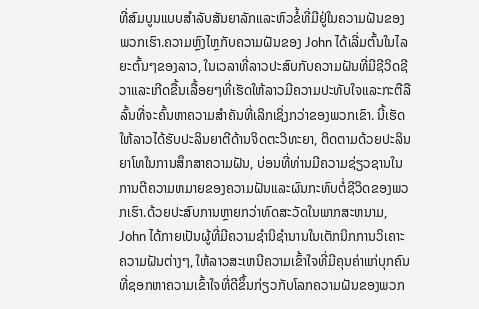ທີ່ສົມບູນແບບສໍາລັບສັນຍາລັກແລະຫົວຂໍ້ທີ່ມີຢູ່ໃນຄວາມຝັນຂອງພວກເຮົາ.ຄວາມຫຼົງໄຫຼກັບຄວາມຝັນຂອງ John ໄດ້ເລີ່ມຕົ້ນໃນໄລຍະຕົ້ນໆຂອງລາວ, ໃນເວລາທີ່ລາວປະສົບກັບຄວາມຝັນທີ່ມີຊີວິດຊີວາແລະເກີດຂື້ນເລື້ອຍໆທີ່ເຮັດໃຫ້ລາວມີຄວາມປະທັບໃຈແລະກະຕືລືລົ້ນທີ່ຈະຄົ້ນຫາຄວາມສໍາຄັນທີ່ເລິກເຊິ່ງກວ່າຂອງພວກເຂົາ. ນີ້ເຮັດໃຫ້ລາວໄດ້ຮັບປະລິນຍາຕີດ້ານຈິດຕະວິທະຍາ, ຕິດຕາມດ້ວຍປະລິນຍາໂທໃນການສຶກສາຄວາມຝັນ, ບ່ອນທີ່ທ່ານມີຄວາມຊ່ຽວຊານໃນການຕີຄວາມຫມາຍຂອງຄວາມຝັນແລະຜົນກະທົບຕໍ່ຊີວິດຂອງພວກເຮົາ.ດ້ວຍປະສົບການຫຼາຍກວ່າທົດສະວັດໃນພາກສະຫນາມ, John ໄດ້ກາຍເປັນຜູ້ທີ່ມີຄວາມຊໍານິຊໍານານໃນເຕັກນິກການວິເຄາະຄວາມຝັນຕ່າງໆ, ໃຫ້ລາວສະເຫນີຄວາມເຂົ້າໃຈທີ່ມີຄຸນຄ່າແກ່ບຸກຄົນທີ່ຊອກຫາຄວາມເຂົ້າໃຈທີ່ດີຂຶ້ນກ່ຽວກັບໂລກຄວາມຝັນຂອງພວກ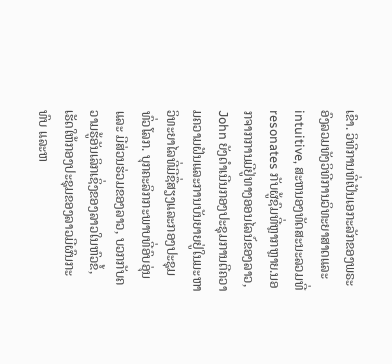ເຂົາ. ວິທີການທີ່ເປັນເອກະລັກຂອງພຣະອົງລວມທັງວິທີການວິທະຍາສາດແລະ intuitive, ສະຫນອງທັດສະນະລວມທີ່resonates ກັບຜູ້ຊົມທີ່ຫຼາກຫຼາຍ.ນອກຈາກການມີຢູ່ທາງອອນໄລນ໌ຂອງລາວ, John ຍັງດໍາເນີນກອງປະຊຸມການຕີຄວາມຄວາມຝັນແລະການບັນຍາຍຢູ່ໃນມະຫາວິທະຍາໄລທີ່ມີຊື່ສຽງແລະກອງປະຊຸມທົ່ວໂລກ. ບຸກຄະລິກກະພາບທີ່ອົບອຸ່ນ ແລະ ມີສ່ວນຮ່ວມຂອງລາວ, ບວກກັບຄວາມຮູ້ອັນເລິກເຊິ່ງຂອງລາວໃນຫົວຂໍ້, ເຮັດໃຫ້ກອງປະຊຸມຂອງລາວມີຜົນກະທົບ ແລະຫ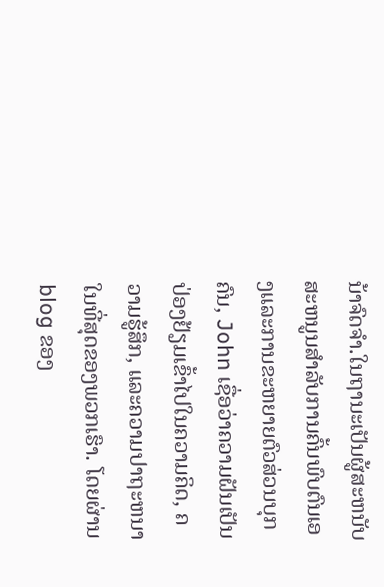ນ້າຈົດຈໍາ.ໃນຖານະເປັນຜູ້ສະຫນັບສະຫນູນສໍາລັບການຄົ້ນພົບຕົນເອງແລະການຂະຫຍາຍຕົວສ່ວນບຸກຄົນ, John ເຊື່ອວ່າຄວາມຝັນເປັນປ່ອງຢ້ຽມເຂົ້າໄປໃນຄວາມຄິດ, ຄວາມຮູ້ສຶກ, ແລະຄວາມປາຖະຫນາໃນທີ່ສຸດຂອງພວກເຮົາ. ໂດຍຜ່ານ blog ຂອງ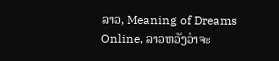ລາວ, Meaning of Dreams Online, ລາວຫວັງວ່າຈະ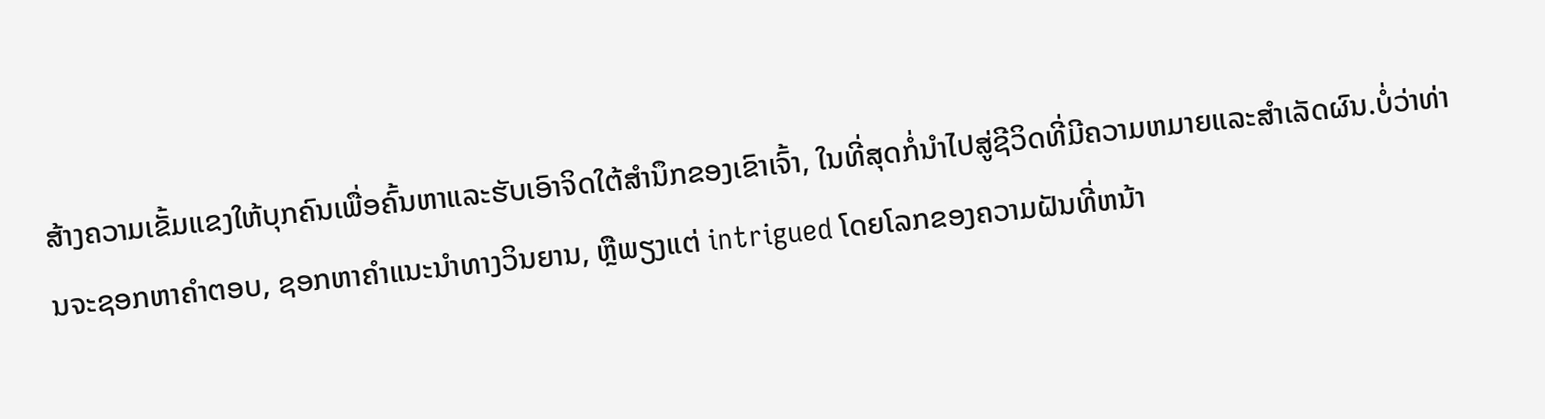ສ້າງຄວາມເຂັ້ມແຂງໃຫ້ບຸກຄົນເພື່ອຄົ້ນຫາແລະຮັບເອົາຈິດໃຕ້ສໍານຶກຂອງເຂົາເຈົ້າ, ໃນທີ່ສຸດກໍ່ນໍາໄປສູ່ຊີວິດທີ່ມີຄວາມຫມາຍແລະສໍາເລັດຜົນ.ບໍ່ວ່າທ່ານຈະຊອກຫາຄໍາຕອບ, ຊອກຫາຄໍາແນະນໍາທາງວິນຍານ, ຫຼືພຽງແຕ່ intrigued ໂດຍໂລກຂອງຄວາມຝັນທີ່ຫນ້າ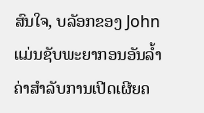ສົນໃຈ, ບລັອກຂອງ John ແມ່ນຊັບພະຍາກອນອັນລ້ຳຄ່າສໍາລັບການເປີດເຜີຍຄ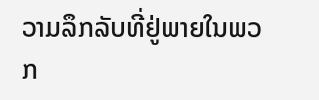ວາມລຶກລັບທີ່ຢູ່ພາຍໃນພວກ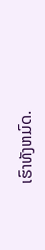ເຮົາທັງຫມົດ.